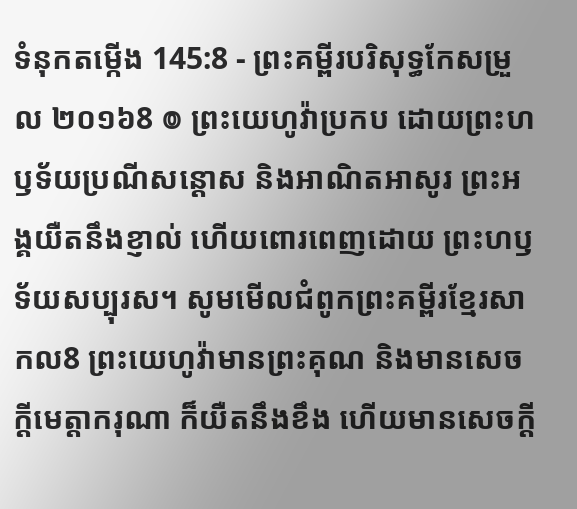ទំនុកតម្កើង 145:8 - ព្រះគម្ពីរបរិសុទ្ធកែសម្រួល ២០១៦8 ៙ ព្រះយេហូវ៉ាប្រកប ដោយព្រះហឫទ័យប្រណីសន្ដោស និងអាណិតអាសូរ ព្រះអង្គយឺតនឹងខ្ញាល់ ហើយពោរពេញដោយ ព្រះហឫទ័យសប្បុរស។ សូមមើលជំពូកព្រះគម្ពីរខ្មែរសាកល8 ព្រះយេហូវ៉ាមានព្រះគុណ និងមានសេចក្ដីមេត្តាករុណា ក៏យឺតនឹងខឹង ហើយមានសេចក្ដី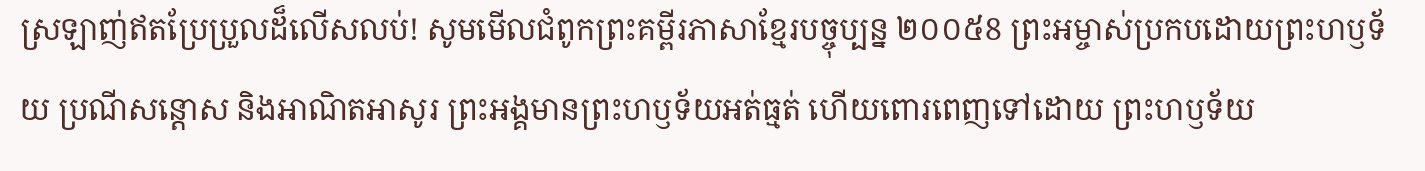ស្រឡាញ់ឥតប្រែប្រួលដ៏លើសលប់! សូមមើលជំពូកព្រះគម្ពីរភាសាខ្មែរបច្ចុប្បន្ន ២០០៥8 ព្រះអម្ចាស់ប្រកបដោយព្រះហឫទ័យ ប្រណីសន្ដោស និងអាណិតអាសូរ ព្រះអង្គមានព្រះហឫទ័យអត់ធ្មត់ ហើយពោរពេញទៅដោយ ព្រះហឫទ័យ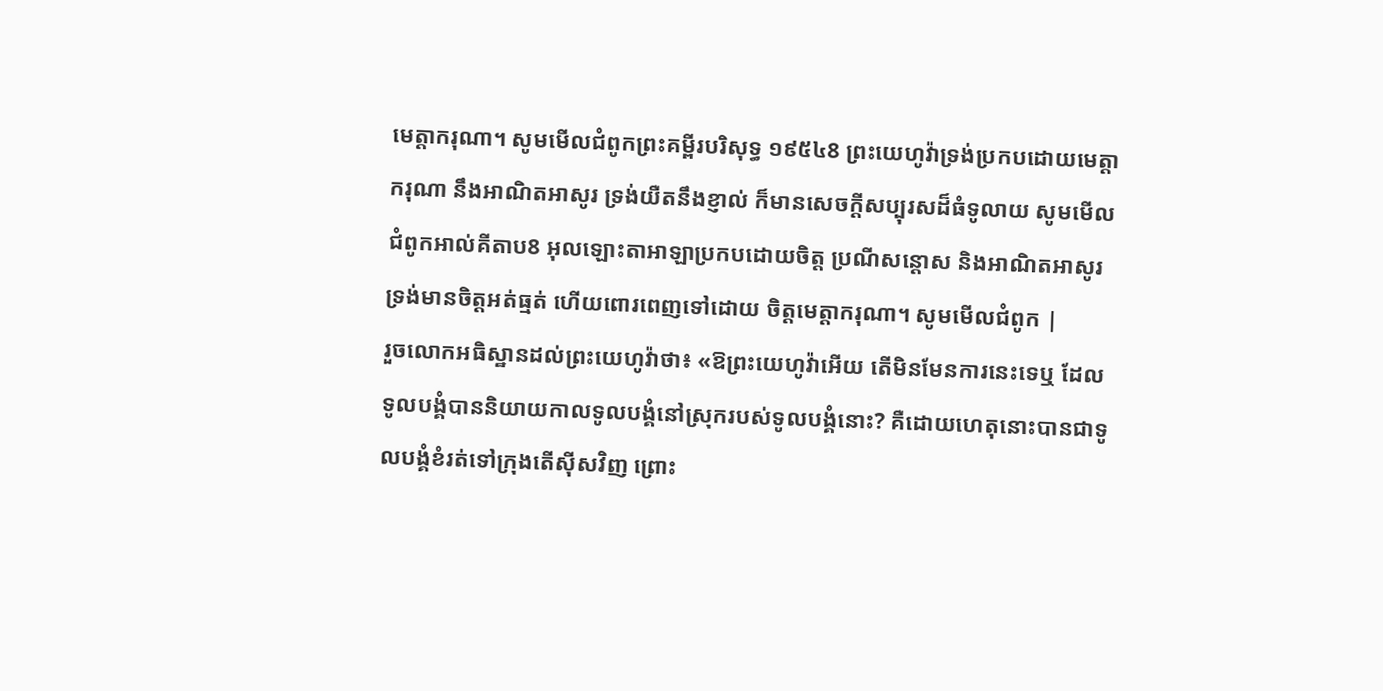មេត្តាករុណា។ សូមមើលជំពូកព្រះគម្ពីរបរិសុទ្ធ ១៩៥៤8 ព្រះយេហូវ៉ាទ្រង់ប្រកបដោយមេត្តាករុណា នឹងអាណិតអាសូរ ទ្រង់យឺតនឹងខ្ញាល់ ក៏មានសេចក្ដីសប្បុរសដ៏ធំទូលាយ សូមមើលជំពូកអាល់គីតាប8 អុលឡោះតាអាឡាប្រកបដោយចិត្ត ប្រណីសន្ដោស និងអាណិតអាសូរ ទ្រង់មានចិត្តអត់ធ្មត់ ហើយពោរពេញទៅដោយ ចិត្តមេត្តាករុណា។ សូមមើលជំពូក |
រួចលោកអធិស្ឋានដល់ព្រះយេហូវ៉ាថា៖ «ឱព្រះយេហូវ៉ាអើយ តើមិនមែនការនេះទេឬ ដែលទូលបង្គំបាននិយាយកាលទូលបង្គំនៅស្រុករបស់ទូលបង្គំនោះ? គឺដោយហេតុនោះបានជាទូលបង្គំខំរត់ទៅក្រុងតើស៊ីសវិញ ព្រោះ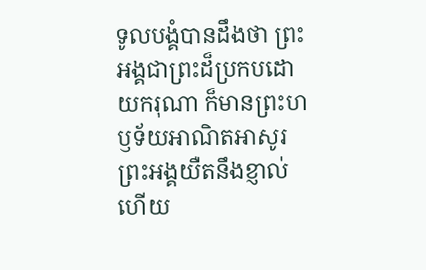ទូលបង្គំបានដឹងថា ព្រះអង្គជាព្រះដ៏ប្រកបដោយករុណា ក៏មានព្រះហឫទ័យអាណិតអាសូរ ព្រះអង្គយឺតនឹងខ្ញាល់ ហើយ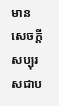មានសេចក្ដីសប្បុរសជាប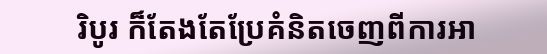រិបូរ ក៏តែងតែប្រែគំនិតចេញពីការអា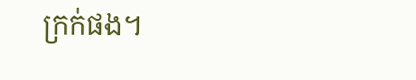ក្រក់ផង។